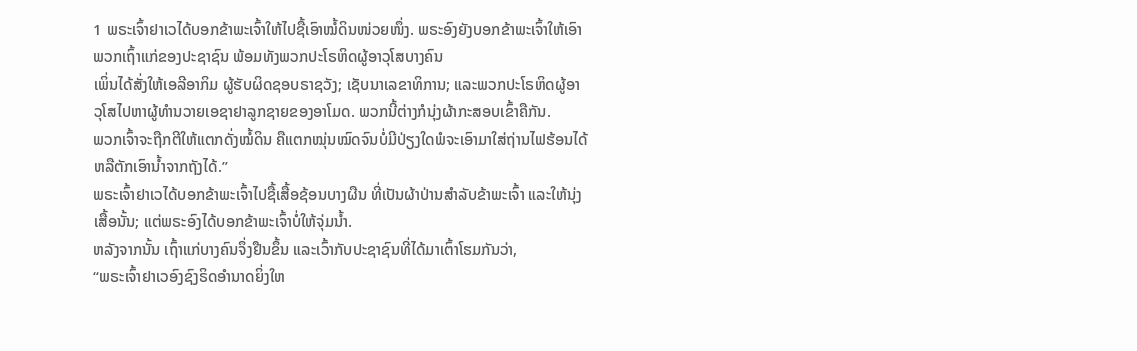1 ພຣະເຈົ້າຢາເວໄດ້ບອກຂ້າພະເຈົ້າໃຫ້ໄປຊື້ເອົາໝໍ້ດິນໜ່ວຍໜຶ່ງ. ພຣະອົງຍັງບອກຂ້າພະເຈົ້າໃຫ້ເອົາພວກເຖົ້າແກ່ຂອງປະຊາຊົນ ພ້ອມທັງພວກປະໂຣຫິດຜູ້ອາວຸໂສບາງຄົນ
ເພິ່ນໄດ້ສັ່ງໃຫ້ເອລີອາກິມ ຜູ້ຮັບຜິດຊອບຣາຊວັງ; ເຊັບນາເລຂາທິການ; ແລະພວກປະໂຣຫິດຜູ້ອາວຸໂສໄປຫາຜູ້ທຳນວາຍເອຊາຢາລູກຊາຍຂອງອາໂມດ. ພວກນີ້ຕ່າງກໍນຸ່ງຜ້າກະສອບເຂົ້າຄືກັນ.
ພວກເຈົ້າຈະຖືກຕີໃຫ້ແຕກດັ່ງໝໍ້ດິນ ຄືແຕກໝຸ່ນໝົດຈົນບໍ່ມີປ່ຽງໃດພໍຈະເອົາມາໃສ່ຖ່ານໄຟຮ້ອນໄດ້ ຫລືຕັກເອົານໍ້າຈາກຖັງໄດ້.”
ພຣະເຈົ້າຢາເວໄດ້ບອກຂ້າພະເຈົ້າໄປຊື້ເສື້ອຊ້ອນບາງຜືນ ທີ່ເປັນຜ້າປ່ານສຳລັບຂ້າພະເຈົ້າ ແລະໃຫ້ນຸ່ງເສື້ອນັ້ນ; ແຕ່ພຣະອົງໄດ້ບອກຂ້າພະເຈົ້າບໍ່ໃຫ້ຈຸ່ມນໍ້າ.
ຫລັງຈາກນັ້ນ ເຖົ້າແກ່ບາງຄົນຈຶ່ງຢືນຂຶ້ນ ແລະເວົ້າກັບປະຊາຊົນທີ່ໄດ້ມາເຕົ້າໂຮມກັນວ່າ,
“ພຣະເຈົ້າຢາເວອົງຊົງຣິດອຳນາດຍິ່ງໃຫ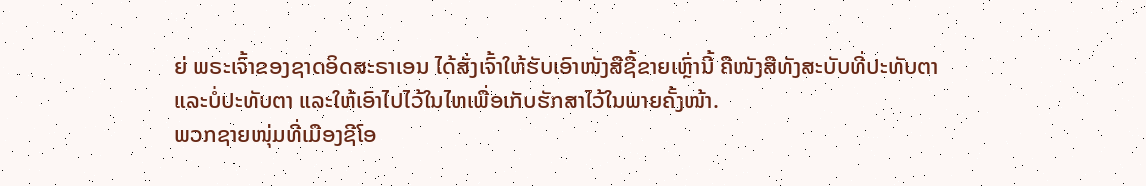ຍ່ ພຣະເຈົ້າຂອງຊາດອິດສະຣາເອນ ໄດ້ສັ່ງເຈົ້າໃຫ້ຮັບເອົາໜັງສືຊື້ຂາຍເຫຼົ່ານີ້ ຄືໜັງສືທັງສະບັບທີ່ປະທັບຕາແລະບໍ່ປະທັບຕາ ແລະໃຫ້ເອົາໄປໄວ້ໃນໄຫເພື່ອເກັບຮັກສາໄວ້ໃນພາຍຄັ້ງໜ້າ.
ພວກຊາຍໜຸ່ມທີ່ເມືອງຊີໂອ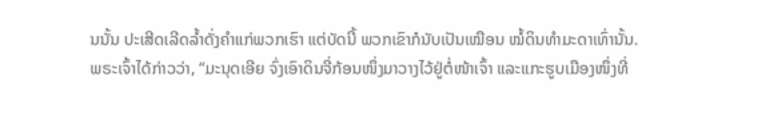ນນັ້ນ ປະເສີດເລີດລໍ້າດັ່ງຄຳແກ່ພວກເຮົາ ແຕ່ບັດນີ້ ພວກເຂົາກໍນັບເປັນເໝືອນ ໝໍ້ດິນທຳມະດາເທົ່ານັ້ນ.
ພຣະເຈົ້າໄດ້ກ່າວວ່າ, “ມະນຸດເອີຍ ຈົ່ງເອົາດິນຈີ່ກ້ອນໜຶ່ງມາວາງໄວ້ຢູ່ຕໍ່ໜ້າເຈົ້າ ແລະແກະຮູບເມືອງໜຶ່ງທີ່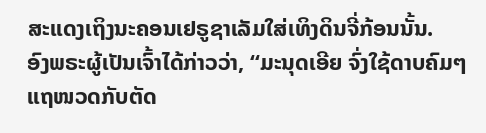ສະແດງເຖິງນະຄອນເຢຣູຊາເລັມໃສ່ເທິງດິນຈີ່ກ້ອນນັ້ນ.
ອົງພຣະຜູ້ເປັນເຈົ້າໄດ້ກ່າວວ່າ, “ມະນຸດເອີຍ ຈົ່ງໃຊ້ດາບຄົມໆແຖໜວດກັບຕັດ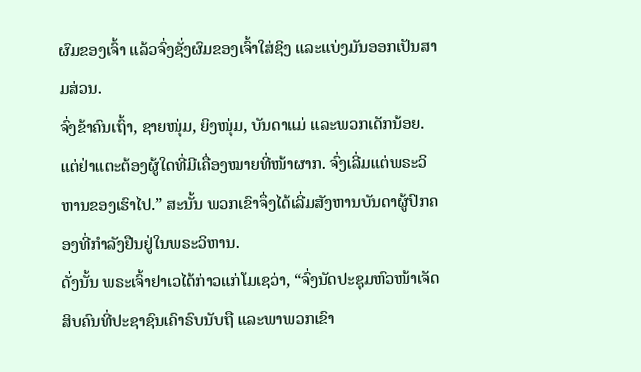ຜົມຂອງເຈົ້າ ແລ້ວຈົ່ງຊັ່ງຜົມຂອງເຈົ້າໃສ່ຊິງ ແລະແບ່ງມັນອອກເປັນສາມສ່ວນ.
ຈົ່ງຂ້າຄົນເຖົ້າ, ຊາຍໜຸ່ມ, ຍິງໜຸ່ມ, ບັນດາແມ່ ແລະພວກເດັກນ້ອຍ. ແຕ່ຢ່າແຕະຕ້ອງຜູ້ໃດທີ່ມີເຄື່ອງໝາຍທີ່ໜ້າຜາກ. ຈົ່ງເລີ່ມແຕ່ພຣະວິຫານຂອງເຮົາໄປ.” ສະນັ້ນ ພວກເຂົາຈຶ່ງໄດ້ເລີ່ມສັງຫານບັນດາຜູ້ປົກຄອງທີ່ກຳລັງຢືນຢູ່ໃນພຣະວິຫານ.
ດັ່ງນັ້ນ ພຣະເຈົ້າຢາເວໄດ້ກ່າວແກ່ໂມເຊວ່າ, “ຈົ່ງນັດປະຊຸມຫົວໜ້າເຈັດສິບຄົນທີ່ປະຊາຊົນເຄົາຣົບນັບຖື ແລະພາພວກເຂົາ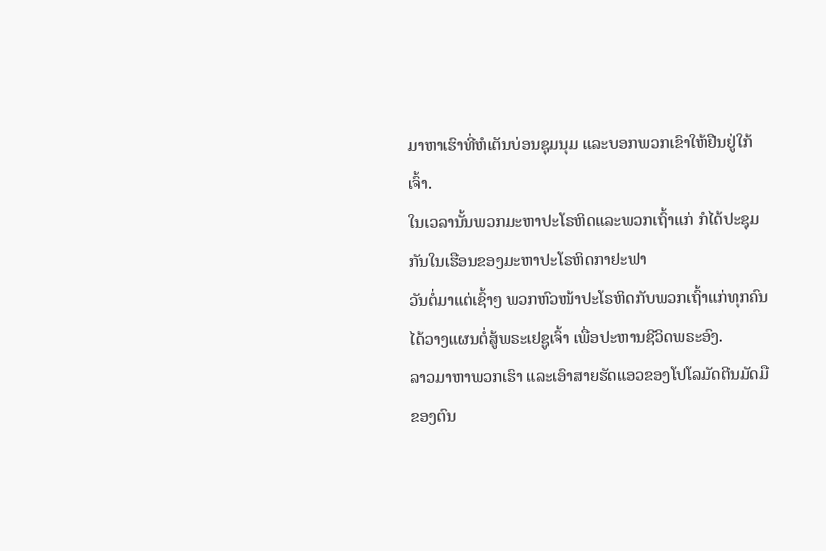ມາຫາເຮົາທີ່ຫໍເຕັນບ່ອນຊຸມນຸມ ແລະບອກພວກເຂົາໃຫ້ຢືນຢູ່ໃກ້ເຈົ້າ.
ໃນເວລານັ້ນພວກມະຫາປະໂຣຫິດແລະພວກເຖົ້າແກ່ ກໍໄດ້ປະຊຸມກັນໃນເຮືອນຂອງມະຫາປະໂຣຫິດກາຢະຟາ
ວັນຕໍ່ມາແຕ່ເຊົ້າໆ ພວກຫົວໜ້າປະໂຣຫິດກັບພວກເຖົ້າແກ່ທຸກຄົນໄດ້ວາງແຜນຕໍ່ສູ້ພຣະເຢຊູເຈົ້າ ເພື່ອປະຫານຊີວິດພຣະອົງ.
ລາວມາຫາພວກເຮົາ ແລະເອົາສາຍຮັດແອວຂອງໂປໂລມັດຕີນມັດມືຂອງຕົນ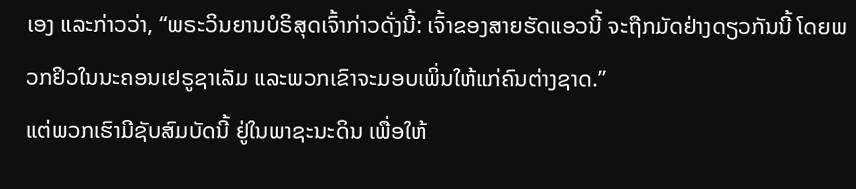ເອງ ແລະກ່າວວ່າ, “ພຣະວິນຍານບໍຣິສຸດເຈົ້າກ່າວດັ່ງນີ້: ເຈົ້າຂອງສາຍຮັດແອວນີ້ ຈະຖືກມັດຢ່າງດຽວກັນນີ້ ໂດຍພວກຢິວໃນນະຄອນເຢຣູຊາເລັມ ແລະພວກເຂົາຈະມອບເພິ່ນໃຫ້ແກ່ຄົນຕ່າງຊາດ.”
ແຕ່ພວກເຮົາມີຊັບສົມບັດນີ້ ຢູ່ໃນພາຊະນະດິນ ເພື່ອໃຫ້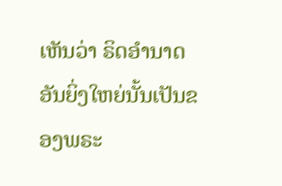ເຫັນວ່າ ຣິດອຳນາດອັນຍິ່ງໃຫຍ່ນັ້ນເປັນຂອງພຣະ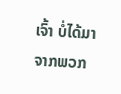ເຈົ້າ ບໍ່ໄດ້ມາຈາກພວກ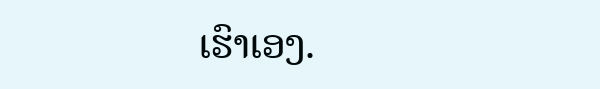ເຮົາເອງ.